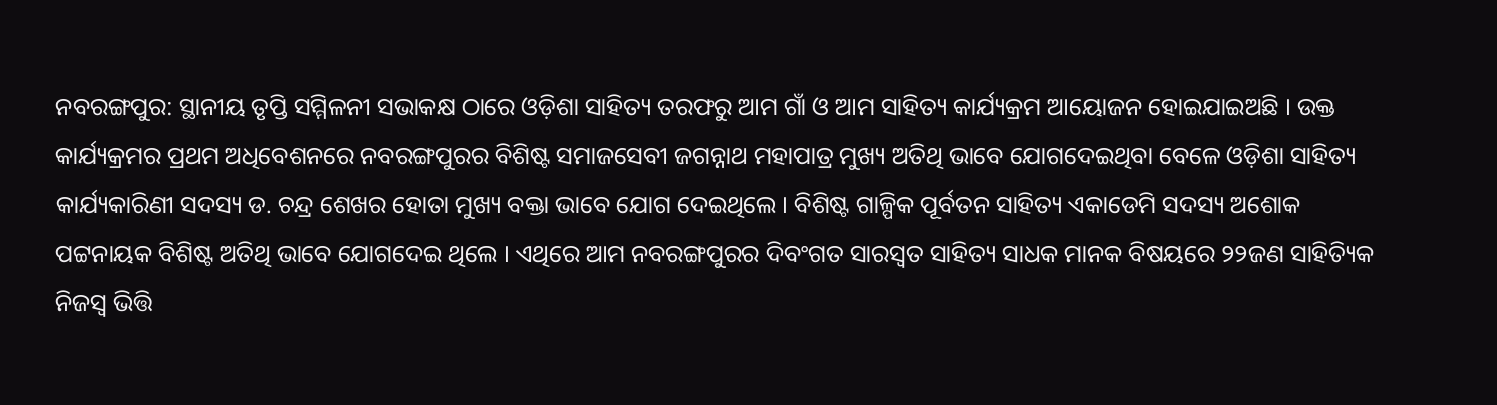ନବରଙ୍ଗପୁର: ସ୍ଥାନୀୟ ତୃପ୍ତି ସମ୍ମିଳନୀ ସଭାକକ୍ଷ ଠାରେ ଓଡ଼ିଶା ସାହିତ୍ୟ ତରଫରୁ ଆମ ଗାଁ ଓ ଆମ ସାହିତ୍ୟ କାର୍ଯ୍ୟକ୍ରମ ଆୟୋଜନ ହୋଇଯାଇଅଛି । ଉକ୍ତ କାର୍ଯ୍ୟକ୍ରମର ପ୍ରଥମ ଅଧିବେଶନରେ ନବରଙ୍ଗପୁରର ବିଶିଷ୍ଟ ସମାଜସେବୀ ଜଗନ୍ନାଥ ମହାପାତ୍ର ମୁଖ୍ୟ ଅତିଥି ଭାବେ ଯୋଗଦେଇଥିବା ବେଳେ ଓଡ଼ିଶା ସାହିତ୍ୟ କାର୍ଯ୍ୟକାରିଣୀ ସଦସ୍ୟ ଡ. ଚନ୍ଦ୍ର ଶେଖର ହୋତା ମୁଖ୍ୟ ବକ୍ତା ଭାବେ ଯୋଗ ଦେଇଥିଲେ । ବିଶିଷ୍ଟ ଗାଳ୍ପିକ ପୂର୍ବତନ ସାହିତ୍ୟ ଏକାଡେମି ସଦସ୍ୟ ଅଶୋକ ପଟ୍ଟନାୟକ ବିଶିଷ୍ଟ ଅତିଥି ଭାବେ ଯୋଗଦେଇ ଥିଲେ । ଏଥିରେ ଆମ ନବରଙ୍ଗପୁରର ଦିବଂଗତ ସାରସ୍ୱତ ସାହିତ୍ୟ ସାଧକ ମାନକ ବିଷୟରେ ୨୨ଜଣ ସାହିତ୍ୟିକ ନିଜସ୍ୱ ଭିତ୍ତି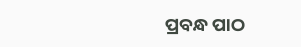ପ୍ରବନ୍ଧ ପାଠ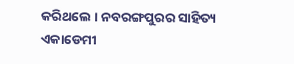କରିଥଲେ । ନବରଙ୍ଗପୁରର ସାହିତ୍ୟ ଏକାଡେମୀ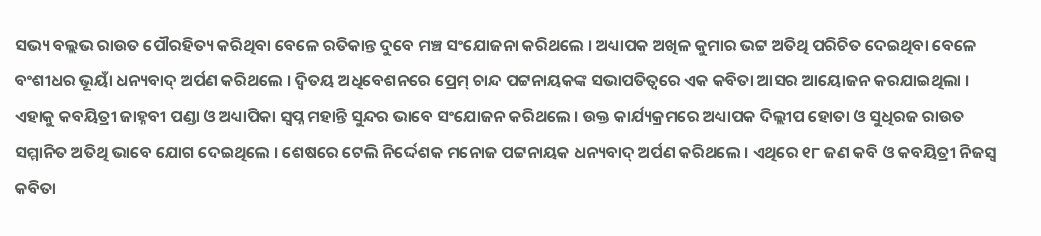ସଭ୍ୟ ବଲ୍ଲଭ ରାଉତ ପୌରହିତ୍ୟ କରିଥିବା ବେଳେ ରତିକାନ୍ତ ଦୁବେ ମଞ୍ଚ ସଂଯୋଜନା କରିଥଲେ । ଅଧ୍ୟାପକ ଅଖିଳ କୁମାର ଭଟ୍ଟ ଅତିଥି ପରିଚିତ ଦେଇଥିବା ବେଳେ ବଂଶୀଧର ଭୂୟାଁ ଧନ୍ୟବାଦ୍ ଅର୍ପଣ କରିଥଲେ । ଦ୍ୱିତୟ ଅଧିବେଶନରେ ପ୍ରେମ୍ ଚାନ୍ଦ ପଟ୍ଟନାୟକଙ୍କ ସଭାପତିତ୍ୱରେ ଏକ କବିତା ଆସର ଆୟୋଜନ କରଯାଇଥିଲା । ଏହାକୁ କବୟିତ୍ରୀ ଜାହ୍ନବୀ ପଣ୍ଡା ଓ ଅଧ୍ୟାପିକା ସ୍ୱପ୍ନ ମହାନ୍ତି ସୁନ୍ଦର ଭାବେ ସଂଯୋଜନ କରିଥଲେ । ଉକ୍ତ କାର୍ଯ୍ୟକ୍ରମରେ ଅଧ୍ୟାପକ ଦିଲ୍ଲୀପ ହୋତା ଓ ସୁଧିରଜ ରାଉତ ସମ୍ମାନିତ ଅତିଥି ଭାବେ ଯୋଗ ଦେଇଥିଲେ । ଶେଷରେ ଟେଲି ନିର୍ଦ୍ଦେଶକ ମନୋଜ ପଟ୍ଟନାୟକ ଧନ୍ୟବାଦ୍ ଅର୍ପଣ କରିଥଲେ । ଏଥିରେ ୧୮ ଜଣ କବି ଓ କବୟିତ୍ରୀ ନିଜସ୍ୱ କବିତା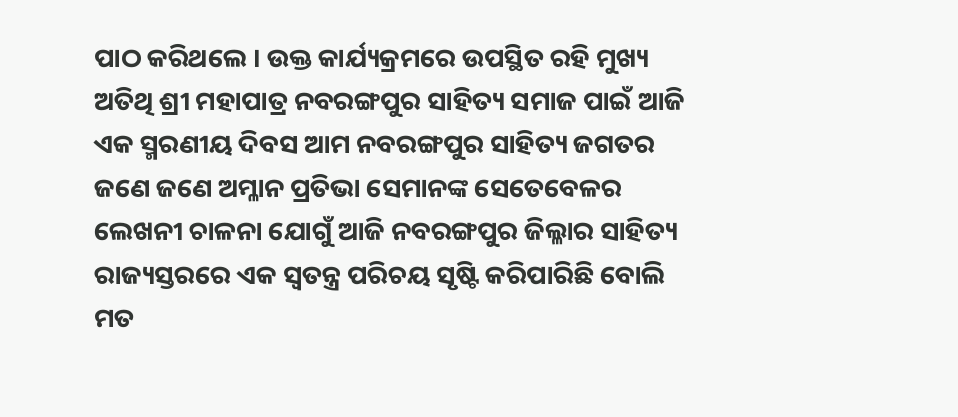ପାଠ କରିଥଲେ । ଉକ୍ତ କାର୍ଯ୍ୟକ୍ରମରେ ଉପସ୍ଥିତ ରହି ମୁଖ୍ୟ ଅତିଥି ଶ୍ରୀ ମହାପାତ୍ର ନବରଙ୍ଗପୁର ସାହିତ୍ୟ ସମାଜ ପାଇଁ ଆଜି ଏକ ସ୍ମରଣୀୟ ଦିବସ ଆମ ନବରଙ୍ଗପୁର ସାହିତ୍ୟ ଜଗତର ଜଣେ ଜଣେ ଅମ୍ଳାନ ପ୍ରତିଭା ସେମାନଙ୍କ ସେତେବେଳର ଲେଖନୀ ଚାଳନା ଯୋଗୁଁ ଆଜି ନବରଙ୍ଗପୁର ଜିଲ୍ଳାର ସାହିତ୍ୟ ରାଜ୍ୟସ୍ତରରେ ଏକ ସ୍ୱତନ୍ତ୍ର ପରିଚୟ ସୃଷ୍ଟି କରିପାରିଛି ବୋଲି ମତ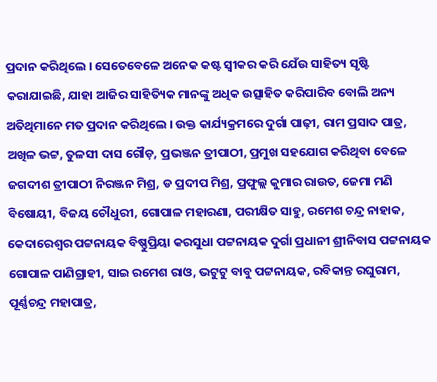ପ୍ରଦାନ କରିଥିଲେ । ସେତେବେଳେ ଅନେକ କଷ୍ଟ ସ୍ୱୀକର କରି ଯେଁଉ ସାହିତ୍ୟ ସୃଷ୍ଟି କରାଯାଇଛି, ଯାହା ଆଜିର ସାହିତ୍ୟିକ ମାନଙ୍କୁ ଅଧିକ ଉତ୍ସାହିତ କରିପାରିବ ବୋଲି ଅନ୍ୟ ଅତିଥିମାନେ ମତ ପ୍ରଦାନ କରିଥିଲେ । ଉକ୍ତ କାର୍ଯ୍ୟକ୍ରମରେ ଦୁର୍ଗା ପାଢ଼ୀ, ରାମ ପ୍ରସାଦ ପାତ୍ର, ଅଖିଳ ଭଟ୍ଟ, ତୁଳସୀ ଦାସ ଗୌଡ଼, ପ୍ରଭଞ୍ଜନ ତ୍ରୀପାଠୀ, ପ୍ରମୁଖ ସହଯୋଗ କରିଥିବା ବେଳେ ଜଗଦୀଶ ତ୍ରୀପାଠୀ ନିରଞ୍ଜନ ମିଶ୍ର, ଡ ପ୍ରଦୀପ ମିଶ୍ର, ପ୍ରଫୁଲ୍ଲ କୁମାର ରାଉତ, ଜେମା ମଣି ବିଷୋୟୀ, ବିଜୟ ଚୌଧୁରୀ, ଗୋପାଳ ମହାରଣା, ପରୀକ୍ଷିତ ସାହୁ, ରମେଶ ଚନ୍ଦ୍ର ନାହାକ, କେଦାରେଶ୍ୱର ପଟ୍ଟନାୟକ ବିଷ୍ଣୁପ୍ରିୟା କରସୁଧା ପଟ୍ଟନାୟକ ଦୁର୍ଗା ପ୍ରଧାନୀ ଶ୍ରୀନିବାସ ପଟ୍ଟନାୟକ ଗୋପାଳ ପାଣିଗ୍ରାହୀ, ସାଇ ରମେଶ ରାଓ, ଭଟୁଟୁ ବାବୁ ପଟ୍ଟନାୟକ, ରବିକାନ୍ତ ରଘୁରାମ, ପୂର୍ଣ୍ଣଚନ୍ଦ୍ର ମହାପାତ୍ର,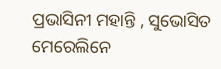ପ୍ରଭାସିନୀ ମହାନ୍ତି , ସୁଭୋସିତ ମେରେଲିନେ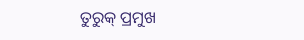ତୁରୁକ୍ ପ୍ରମୁଖ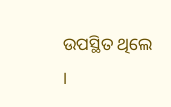ଉପସ୍ଥିତ ଥିଲେ ।